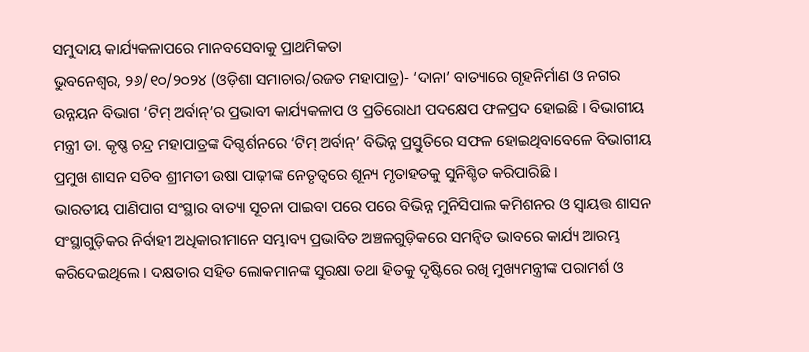ସମୁଦାୟ କାର୍ଯ୍ୟକଳାପରେ ମାନବସେବାକୁ ପ୍ରାଥମିକତା
ଭୁବନେଶ୍ୱର, ୨୬/୧୦/୨୦୨୪ (ଓଡ଼ିଶା ସମାଚାର/ରଜତ ମହାପାତ୍ର)- ‘ଦାନା’ ବାତ୍ୟାରେ ଗୃହନିର୍ମାଣ ଓ ନଗର ଉନ୍ନୟନ ବିଭାଗ ‘ଟିମ୍ ଅର୍ବାନ୍’ର ପ୍ରଭାବୀ କାର୍ଯ୍ୟକଳାପ ଓ ପ୍ରତିରୋଧୀ ପଦକ୍ଷେପ ଫଳପ୍ରଦ ହୋଇଛି । ବିଭାଗୀୟ ମନ୍ତ୍ରୀ ଡା. କୃଷ୍ଣ ଚନ୍ଦ୍ର ମହାପାତ୍ରଙ୍କ ଦିଗ୍ଦର୍ଶନରେ ‘ଟିମ୍ ଅର୍ବାନ୍’ ବିଭିନ୍ନ ପ୍ରସ୍ତୁତିରେ ସଫଳ ହୋଇଥିବାବେଳେ ବିଭାଗୀୟ ପ୍ରମୁଖ ଶାସନ ସଚିବ ଶ୍ରୀମତୀ ଉଷା ପାଢ଼ୀଙ୍କ ନେତୃତ୍ୱରେ ଶୂନ୍ୟ ମୃତାହତକୁ ସୁନିଶ୍ଚିତ କରିପାରିଛି ।
ଭାରତୀୟ ପାଣିପାଗ ସଂସ୍ଥାର ବାତ୍ୟା ସୂଚନା ପାଇବା ପରେ ପରେ ବିଭିନ୍ନ ମୁନିସିପାଲ କମିଶନର ଓ ସ୍ୱାୟତ୍ତ ଶାସନ ସଂସ୍ଥାଗୁଡ଼ିକର ନିର୍ବାହୀ ଅଧିକାରୀମାନେ ସମ୍ଭାବ୍ୟ ପ୍ରଭାବିତ ଅଞ୍ଚଳଗୁଡ଼ିକରେ ସମନ୍ୱିତ ଭାବରେ କାର୍ଯ୍ୟ ଆରମ୍ଭ କରିଦେଇଥିଲେ । ଦକ୍ଷତାର ସହିତ ଲୋକମାନଙ୍କ ସୁରକ୍ଷା ତଥା ହିତକୁ ଦୃଷ୍ଟିରେ ରଖି ମୁଖ୍ୟମନ୍ତ୍ରୀଙ୍କ ପରାମର୍ଶ ଓ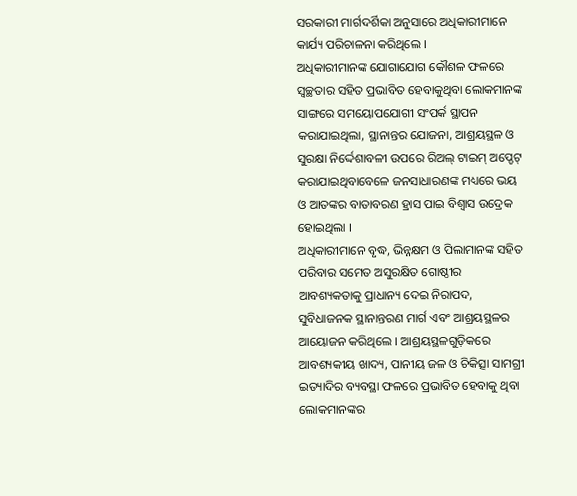ସରକାରୀ ମାର୍ଗଦର୍ଶିକା ଅନୁସାରେ ଅଧିକାରୀମାନେ କାର୍ଯ୍ୟ ପରିଚାଳନା କରିଥିଲେ ।
ଅଧିକାରୀମାନଙ୍କ ଯୋଗାଯୋଗ କୌଶଳ ଫଳରେ ସ୍ୱଚ୍ଛତାର ସହିତ ପ୍ରଭାବିତ ହେବାକୁଥିବା ଲୋକମାନଙ୍କ ସାଙ୍ଗରେ ସମୟୋପଯୋଗୀ ସଂପର୍କ ସ୍ଥାପନ କରାଯାଇଥିଲା, ସ୍ଥାନାନ୍ତର ଯୋଜନା, ଆଶ୍ରୟସ୍ଥଳ ଓ ସୁରକ୍ଷା ନିର୍ଦ୍ଦେଶାବଳୀ ଉପରେ ରିଅଲ୍ ଟାଇମ୍ ଅପ୍ଡେଟ୍ କରାଯାଇଥିବାବେଳେ ଜନସାଧାରଣଙ୍କ ମଧ୍ୟରେ ଭୟ ଓ ଆତଙ୍କର ବାତାବରଣ ହ୍ରାସ ପାଇ ବିଶ୍ୱାସ ଉଦ୍ରେକ ହୋଇଥିଲା ।
ଅଧିକାରୀମାନେ ବୃଦ୍ଧ, ଭିନ୍ନକ୍ଷମ ଓ ପିଲାମାନଙ୍କ ସହିତ ପରିବାର ସମେତ ଅସୁରକ୍ଷିତ ଗୋଷ୍ଠୀର ଆବଶ୍ୟକତାକୁ ପ୍ରାଧାନ୍ୟ ଦେଇ ନିରାପଦ, ସୁବିଧାଜନକ ସ୍ଥାନାନ୍ତରଣ ମାର୍ଗ ଏବଂ ଆଶ୍ରୟସ୍ଥଳର ଆୟୋଜନ କରିଥିଲେ । ଆଶ୍ରୟସ୍ଥଳଗୁଡ଼ିକରେ ଆବଶ୍ୟକୀୟ ଖାଦ୍ୟ, ପାନୀୟ ଜଳ ଓ ଚିକିତ୍ସା ସାମଗ୍ରୀ ଇତ୍ୟାଦିର ବ୍ୟବସ୍ଥା ଫଳରେ ପ୍ରଭାବିତ ହେବାକୁ ଥିବା ଲୋକମାନଙ୍କର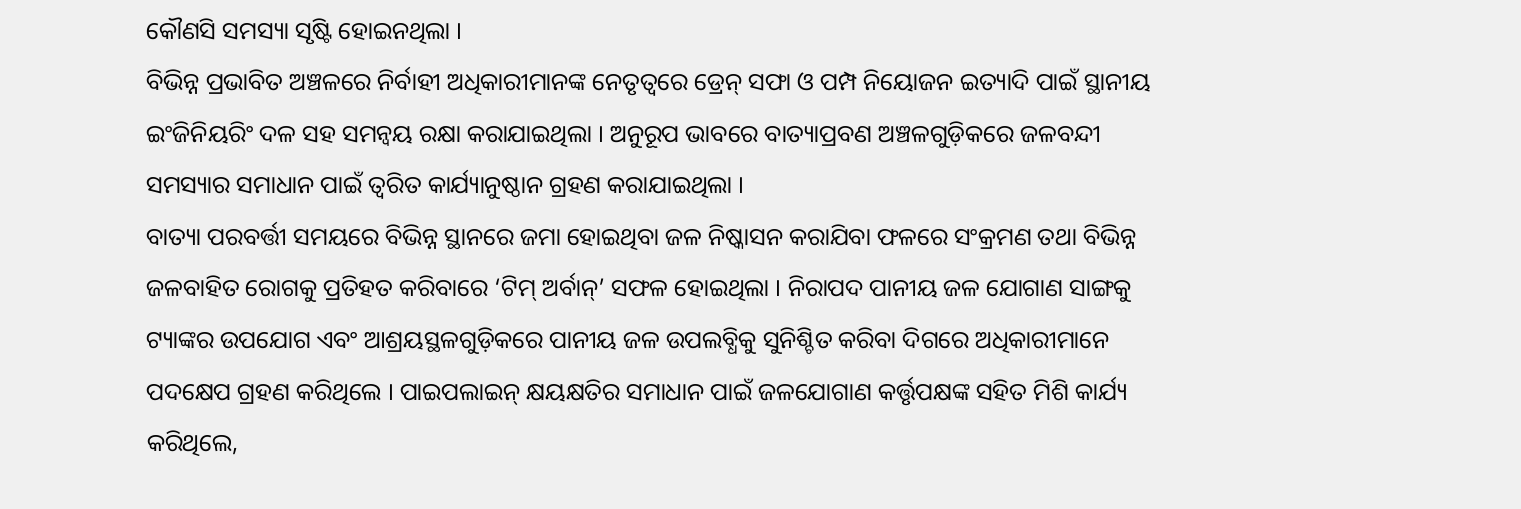କୌଣସି ସମସ୍ୟା ସୃଷ୍ଟି ହୋଇନଥିଲା ।
ବିଭିନ୍ନ ପ୍ରଭାବିତ ଅଞ୍ଚଳରେ ନିର୍ବାହୀ ଅଧିକାରୀମାନଙ୍କ ନେତୃତ୍ୱରେ ଡ୍ରେନ୍ ସଫା ଓ ପମ୍ପ ନିୟୋଜନ ଇତ୍ୟାଦି ପାଇଁ ସ୍ଥାନୀୟ ଇଂଜିନିୟରିଂ ଦଳ ସହ ସମନ୍ୱୟ ରକ୍ଷା କରାଯାଇଥିଲା । ଅନୁରୂପ ଭାବରେ ବାତ୍ୟାପ୍ରବଣ ଅଞ୍ଚଳଗୁଡ଼ିକରେ ଜଳବନ୍ଦୀ ସମସ୍ୟାର ସମାଧାନ ପାଇଁ ତ୍ୱରିତ କାର୍ଯ୍ୟାନୁଷ୍ଠାନ ଗ୍ରହଣ କରାଯାଇଥିଲା ।
ବାତ୍ୟା ପରବର୍ତ୍ତୀ ସମୟରେ ବିଭିନ୍ନ ସ୍ଥାନରେ ଜମା ହୋଇଥିବା ଜଳ ନିଷ୍କାସନ କରାଯିବା ଫଳରେ ସଂକ୍ରମଣ ତଥା ବିଭିନ୍ନ ଜଳବାହିତ ରୋଗକୁ ପ୍ରତିହତ କରିବାରେ ‘ଟିମ୍ ଅର୍ବାନ୍’ ସଫଳ ହୋଇଥିଲା । ନିରାପଦ ପାନୀୟ ଜଳ ଯୋଗାଣ ସାଙ୍ଗକୁ ଟ୍ୟାଙ୍କର ଉପଯୋଗ ଏବଂ ଆଶ୍ରୟସ୍ଥଳଗୁଡ଼ିକରେ ପାନୀୟ ଜଳ ଉପଲବ୍ଧିକୁ ସୁନିଶ୍ଚିତ କରିବା ଦିଗରେ ଅଧିକାରୀମାନେ ପଦକ୍ଷେପ ଗ୍ରହଣ କରିଥିଲେ । ପାଇପଲାଇନ୍ କ୍ଷୟକ୍ଷତିର ସମାଧାନ ପାଇଁ ଜଳଯୋଗାଣ କର୍ତ୍ତୃପକ୍ଷଙ୍କ ସହିତ ମିଶି କାର୍ଯ୍ୟ କରିଥିଲେ,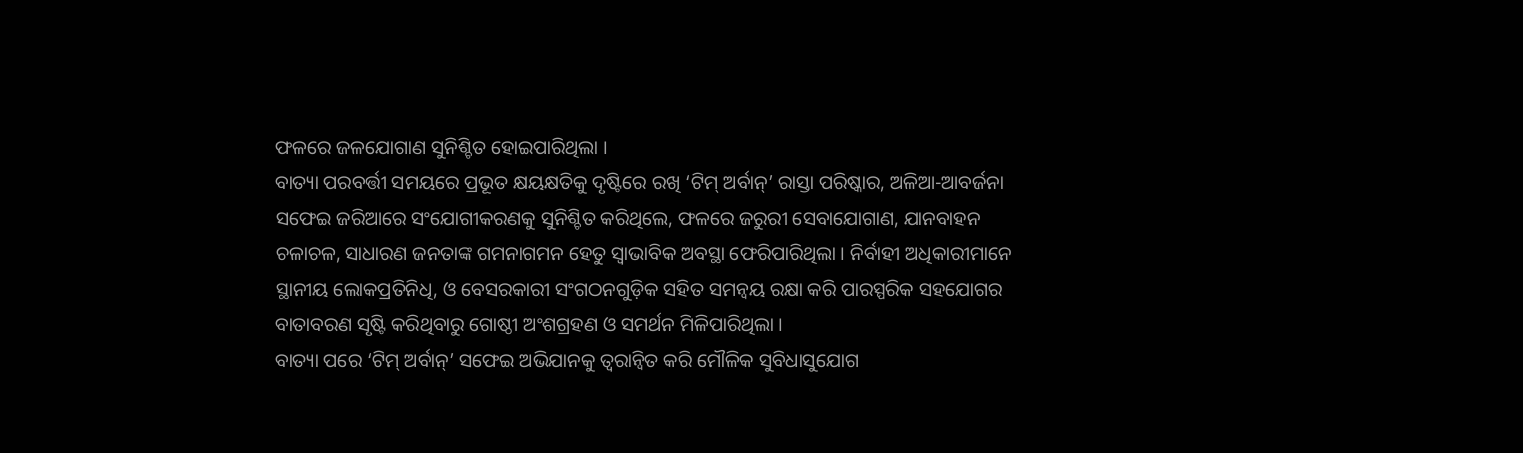ଫଳରେ ଜଳଯୋଗାଣ ସୁନିଶ୍ଚିତ ହୋଇପାରିଥିଲା ।
ବାତ୍ୟା ପରବର୍ତ୍ତୀ ସମୟରେ ପ୍ରଭୂତ କ୍ଷୟକ୍ଷତିକୁ ଦୃଷ୍ଟିରେ ରଖି ‘ଟିମ୍ ଅର୍ବାନ୍’ ରାସ୍ତା ପରିଷ୍କାର, ଅଳିଆ-ଆବର୍ଜନା ସଫେଇ ଜରିଆରେ ସଂଯୋଗୀକରଣକୁ ସୁନିଶ୍ଚିତ କରିଥିଲେ, ଫଳରେ ଜରୁରୀ ସେବାଯୋଗାଣ, ଯାନବାହନ ଚଳାଚଳ, ସାଧାରଣ ଜନତାଙ୍କ ଗମନାଗମନ ହେତୁ ସ୍ୱାଭାବିକ ଅବସ୍ଥା ଫେରିପାରିଥିଲା । ନିର୍ବାହୀ ଅଧିକାରୀମାନେ ସ୍ଥାନୀୟ ଲୋକପ୍ରତିନିଧି, ଓ ବେସରକାରୀ ସଂଗଠନଗୁଡ଼ିକ ସହିତ ସମନ୍ୱୟ ରକ୍ଷା କରି ପାରସ୍ପରିକ ସହଯୋଗର ବାତାବରଣ ସୃଷ୍ଟି କରିଥିବାରୁ ଗୋଷ୍ଠୀ ଅଂଶଗ୍ରହଣ ଓ ସମର୍ଥନ ମିଳିପାରିଥିଲା ।
ବାତ୍ୟା ପରେ ‘ଟିମ୍ ଅର୍ବାନ୍’ ସଫେଇ ଅଭିଯାନକୁ ତ୍ୱରାନ୍ୱିତ କରି ମୌଳିକ ସୁବିଧାସୁଯୋଗ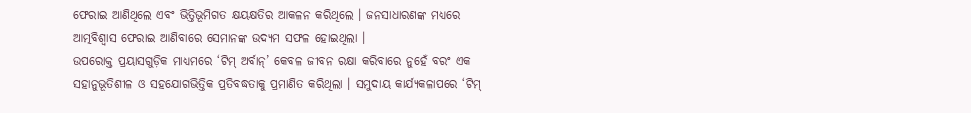ଫେରାଇ ଆଣିଥିଲେ ଏବଂ ଭିତ୍ତିଭୂମିଗତ କ୍ଷୟକ୍ଷତିର ଆକଳନ କରିଥିଲେ । ଜନସାଧାରଣଙ୍କ ମଧ୍ୟରେ ଆତ୍ମବିଶ୍ୱାସ ଫେରାଇ ଆଣିବାରେ ସେମାନଙ୍କ ଉଦ୍ୟମ ସଫଳ ହୋଇଥିଲା ।
ଉପରୋକ୍ତ ପ୍ରୟାସଗୁଡ଼ିକ ମାଧ୍ୟମରେ ‘ଟିମ୍ ଅର୍ବାନ୍’ କେବଳ ଜୀବନ ରକ୍ଷା କରିବାରେ ନୁହେଁ ବରଂ ଏକ ସହାନୁଭୂତିଶୀଳ ଓ ସହଯୋଗଭିତ୍ତିକ ପ୍ରତିବଦ୍ଧତାକୁ ପ୍ରମାଣିତ କରିଥିଲା । ସମୁଦାୟ କାର୍ଯ୍ୟକଳାପରେ ‘ଟିମ୍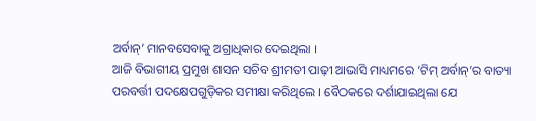ଅର୍ବାନ୍’ ମାନବସେବାକୁ ଅଗ୍ରାଧିକାର ଦେଇଥିଲା ।
ଆଜି ବିଭାଗୀୟ ପ୍ରମୁଖ ଶାସନ ସଚିବ ଶ୍ରୀମତୀ ପାଢ଼ୀ ଆଭାସି ମାଧ୍ୟମରେ ‘ଟିମ୍ ଅର୍ବାନ୍’ର ବାତ୍ୟା ପରବର୍ତ୍ତୀ ପଦକ୍ଷେପଗୁଡ଼ିକର ସମୀକ୍ଷା କରିଥିଲେ । ବୈଠକରେ ଦର୍ଶାଯାଇଥିଲା ଯେ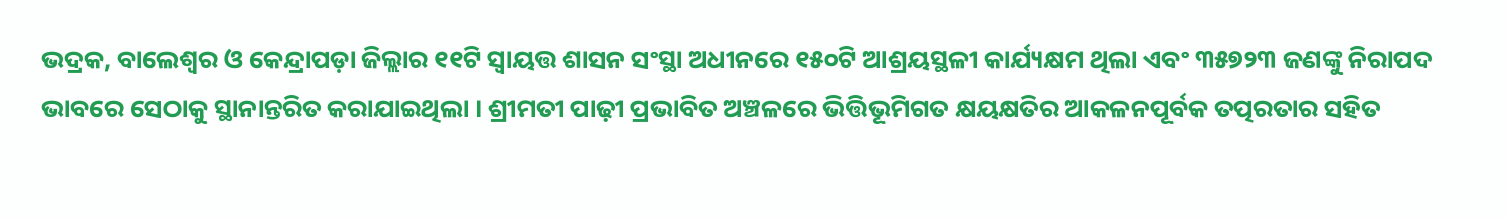ଭଦ୍ରକ, ବାଲେଶ୍ୱର ଓ କେନ୍ଦ୍ରାପଡ଼ା ଜିଲ୍ଲାର ୧୧ଟି ସ୍ୱାୟତ୍ତ ଶାସନ ସଂସ୍ଥା ଅଧୀନରେ ୧୫୦ଟି ଆଶ୍ରୟସ୍ଥଳୀ କାର୍ଯ୍ୟକ୍ଷମ ଥିଲା ଏବଂ ୩୫୭୨୩ ଜଣଙ୍କୁ ନିରାପଦ ଭାବରେ ସେଠାକୁ ସ୍ଥାନାନ୍ତରିତ କରାଯାଇଥିଲା । ଶ୍ରୀମତୀ ପାଢ଼ୀ ପ୍ରଭାବିତ ଅଞ୍ଚଳରେ ଭିତ୍ତିଭୂମିଗତ କ୍ଷୟକ୍ଷତିର ଆକଳନପୂର୍ବକ ତତ୍ପରତାର ସହିତ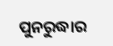ପୁନରୁଦ୍ଧାର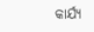କାର୍ଯ୍ୟ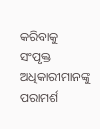କରିବାକୁ ସଂପୃକ୍ତ ଅଧିକାରୀମାନଙ୍କୁ ପରାମର୍ଶ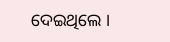ଦେଇଥିଲେ ।